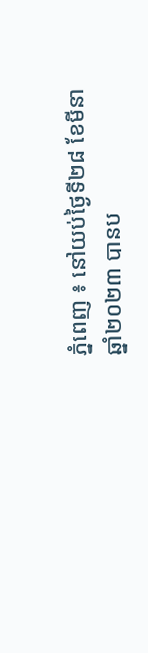ភ្នំពេញ ៖ នៅយប់ថ្ងៃទី២៨ ខែមីនា ឆ្នាំ២០២៣ បានប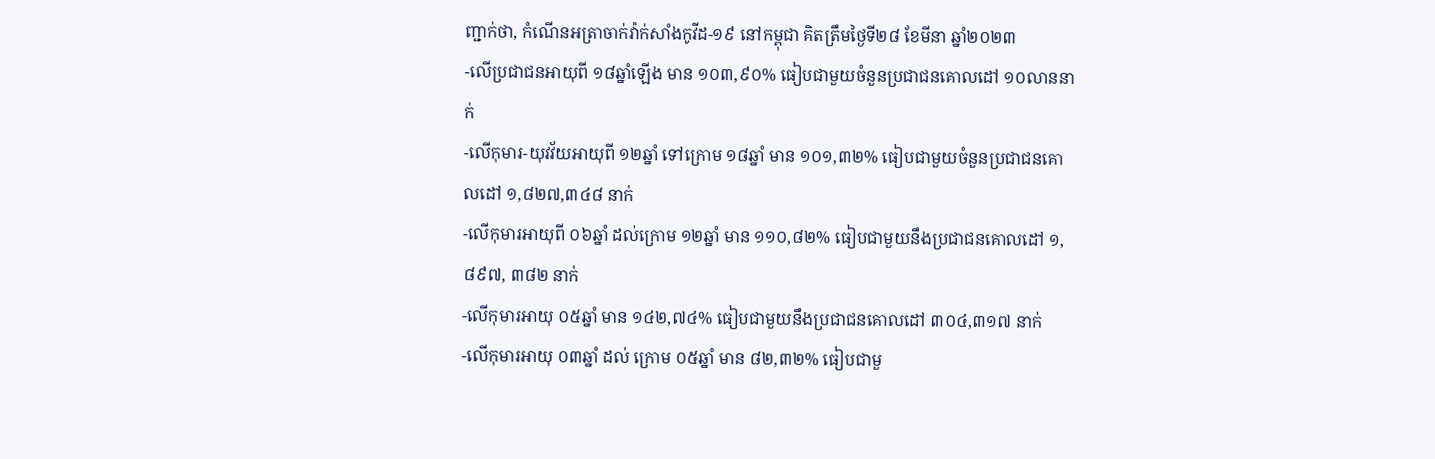ញ្ជាក់ថា, កំណេីនអត្រាចាក់វ៉ាក់សាំងកូវីដ-១៩ នៅកម្ពុជា គិតត្រឹមថ្ងៃទី២៨ ខែមីនា ឆ្នាំ២០២៣
-លើប្រជាជនអាយុពី ១៨ឆ្នាំឡើង មាន ១០៣,៩០% ធៀបជាមួយចំនួនប្រជាជនគោលដៅ ១០លាននាក់
-លើកុមារ-យុវវ័យអាយុពី ១២ឆ្នាំ ទៅក្រោម ១៨ឆ្នាំ មាន ១០១,៣២% ធៀបជាមួយចំនួនប្រជាជនគោលដៅ ១,៨២៧,៣៤៨ នាក់
-លើកុមារអាយុពី ០៦ឆ្នាំ ដល់ក្រោម ១២ឆ្នាំ មាន ១១០,៨២% ធៀបជាមួយនឹងប្រជាជនគោលដៅ ១,៨៩៧, ៣៨២ នាក់
-លើកុមារអាយុ ០៥ឆ្នាំ មាន ១៤២,៧៤% ធៀបជាមួយនឹងប្រជាជនគោលដៅ ៣០៤,៣១៧ នាក់
-លើកុមារអាយុ ០៣ឆ្នាំ ដល់ ក្រោម ០៥ឆ្នាំ មាន ៨២,៣២% ធៀបជាមួ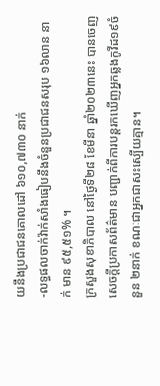យនឹងប្រជាជនគោលដៅ ៦១០,៧៣០ នាក់
-លទ្ធផលចាក់វ៉ាក់សាំងធៀបនឹងចំនួនប្រជាជនសរុប ១៦លាន នាក់ មាន ៩៥,៥១% ។
ក្រសួងសុខាភិបាល នៅថ្ងៃទី២៨ ខែមីនា ឆ្នាំ២០២៣នេះ បានចេញសេចក្តីប្រកាសព័ត៌មាន បញ្ជាក់ពីការបន្តរកឃើញអ្នកឆ្លងកូវីដ១៩ចំនួន ២នាក់ ខណៈជាអ្នកជាសះស្បើយគ្មាន។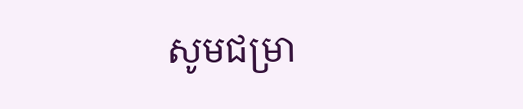សូមជម្រា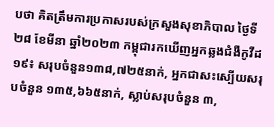បថា គិតត្រឹមការប្រកាសរបស់ក្រសួងសុខាភិបាល ថ្ងៃទី២៨ ខែមីនា ឆ្នាំ២០២៣ កម្ពុជារកឃើញអ្នកឆ្លងជំងឺកូវីដ១៩៖ សរុបចំនួន១៣៨,៧២៥នាក់, អ្នកជាសះស្បើយសរុបចំនួន ១៣៥,៦៦៥នាក់, ស្លាប់សរុបចំនួន ៣,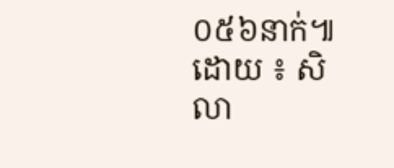០៥៦នាក់៕
ដោយ ៖ សិលា